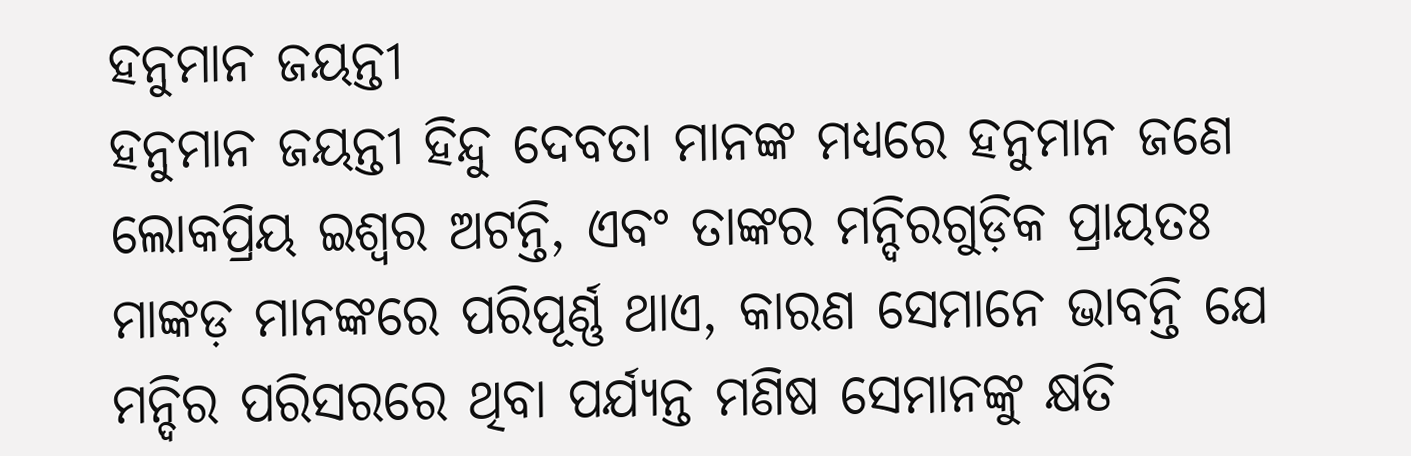ହନୁମାନ ଜୟନ୍ତୀ
ହନୁମାନ ଜୟନ୍ତୀ ହିନ୍ଦୁ ଦେବତା ମାନଙ୍କ ମଧ୍ୟରେ ହନୁମାନ ଜଣେ ଲୋକପ୍ରିୟ ଇଶ୍ୱର ଅଟନ୍ତି, ଏବଂ ତାଙ୍କର ମନ୍ଦିରଗୁଡ଼ିକ ପ୍ରାୟତଃ ମାଙ୍କଡ଼ ମାନଙ୍କରେ ପରିପୂର୍ଣ୍ଣ ଥାଏ, କାରଣ ସେମାନେ ଭାବନ୍ତି ଯେ ମନ୍ଦିର ପରିସରରେ ଥିବା ପର୍ଯ୍ୟନ୍ତ ମଣିଷ ସେମାନଙ୍କୁ କ୍ଷତି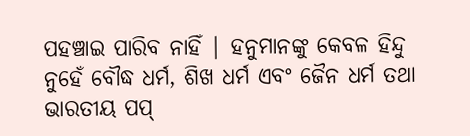ପହଞ୍ଚାଇ ପାରିବ ନାହିଁ | ହନୁମାନଙ୍କୁ କେବଳ ହିନ୍ଦୁ ନୁହେଁ ବୌଦ୍ଧ ଧର୍ମ, ଶିଖ ଧର୍ମ ଏବଂ ଜୈନ ଧର୍ମ ତଥା ଭାରତୀୟ ପପ୍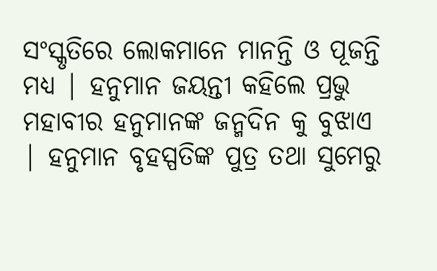ସଂସ୍କୃତିରେ ଲୋକମାନେ ମାନନ୍ତି ଓ ପୂଜନ୍ତି ମଧ୍ୟ | ହନୁମାନ ଜୟନ୍ତୀ କହିଲେ ପ୍ରଭୁ ମହାବୀର ହନୁମାନଙ୍କ ଜନ୍ମଦିନ କୁ ବୁଝାଏ | ହନୁମାନ ବୃହସ୍ପତିଙ୍କ ପୁତ୍ର ତଥା ସୁମେରୁ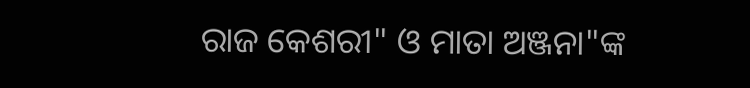ରାଜ କେଶରୀ" ଓ ମାତା ଅଞ୍ଜନା"ଙ୍କ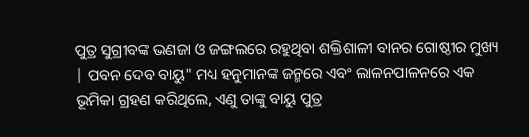ପୁତ୍ର ସୁଗ୍ରୀବଙ୍କ ଭଣଜା ଓ ଜଙ୍ଗଲରେ ରହୁଥିବା ଶକ୍ତିଶାଳୀ ବାନର ଗୋଷ୍ଠୀର ମୁଖ୍ୟ | ପବନ ଦେବ ବାୟୁ" ମଧ୍ୟ ହନୁମାନଙ୍କ ଜନ୍ମରେ ଏବଂ ଲାଳନପାଳନରେ ଏକ ଭୂମିକା ଗ୍ରହଣ କରିଥିଲେ, ଏଣୁ ତାଙ୍କୁ ବାୟୁ ପୁତ୍ର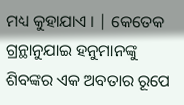ମଧ୍ୟ କୁହାଯାଏ । | କେତେକ ଗ୍ରନ୍ଥାନୁଯାଇ ହନୁମାନଙ୍କୁ ଶିବଙ୍କର ଏକ ଅବତାର ରୂପେ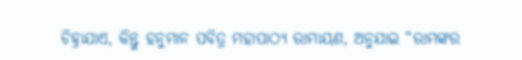ଚିହ୍ନାଯାଏ, କିନ୍ତୁ ହନୁମାନ ପବିତ୍ର ମହାପାଠ୍ୟ ରାମାୟଣ, ଅନୁଯାଇ “ରାମଙ୍କର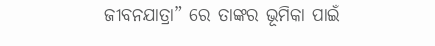ଜୀବନଯାତ୍ରା” ରେ ତାଙ୍କର ଭୂମିକା ପାଇଁ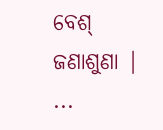ବେଶ୍ ଜଣାଶୁଣା | ...